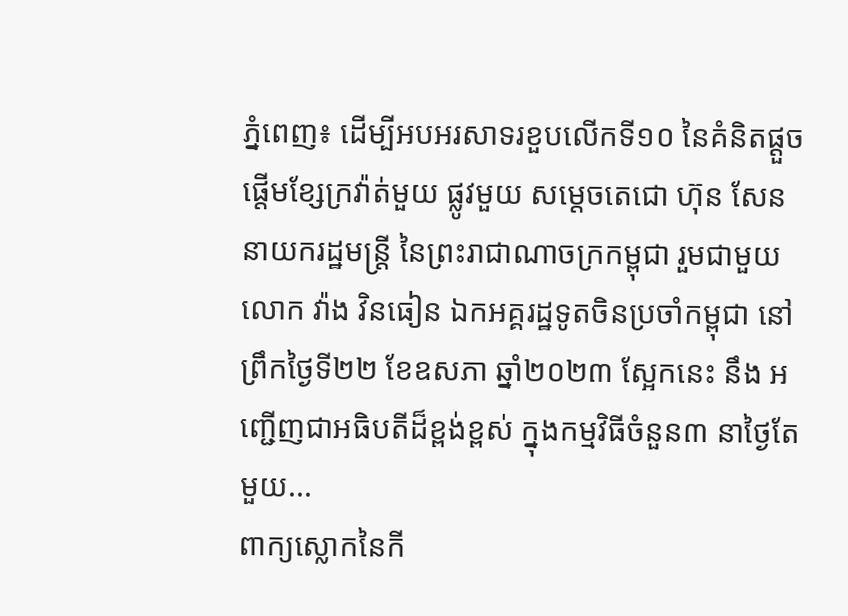ភ្នំពេញ៖ ដើម្បីអបអរសាទរខួបលើកទី១០ នៃគំនិតផ្តួចផ្តើមខ្សែក្រវ៉ាត់មួយ ផ្លូវមួយ សម្តេចតេជោ ហ៊ុន សែន នាយករដ្ឋមន្ត្រី នៃព្រះរាជាណាចក្រកម្ពុជា រួមជាមួយ លោក វ៉ាង វិនធៀន ឯកអគ្គរដ្ឋទូតចិនប្រចាំកម្ពុជា នៅព្រឹកថ្ងៃទី២២ ខែឧសភា ឆ្នាំ២០២៣ ស្អែកនេះ នឹង អញ្ជើញជាអធិបតីដ៏ខ្ពង់ខ្ពស់ ក្នុងកម្មវិធីចំនួន៣ នាថ្ងៃតែមួយ...
ពាក្យស្លោកនៃកី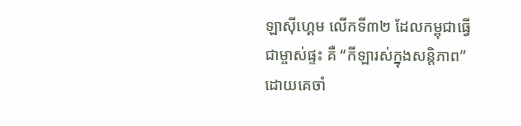ឡាស៊ីហ្គេម លើកទី៣២ ដែលកម្ពុជាធ្វើជាម្ចាស់ផ្ទះ គឺ “កីឡារស់ក្នុងសន្តិភាព” ដោយគេចាំ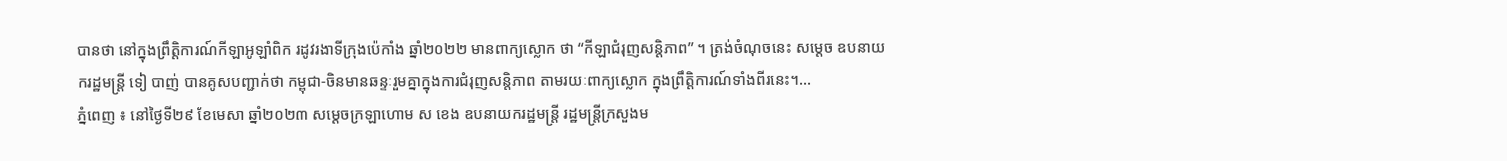បានថា នៅក្នុងព្រឹត្តិការណ៍កីឡាអូឡាំពិក រដូវរងាទីក្រុងប៉េកាំង ឆ្នាំ២០២២ មានពាក្យស្លោក ថា “កីឡាជំរុញសន្តិភាព” ។ ត្រង់ចំណុចនេះ សម្តេច ឧបនាយករដ្ឋមន្ត្រី ទៀ បាញ់ បានគូសបញ្ជាក់ថា កម្ពុជា-ចិនមានឆន្ទៈរួមគ្នាក្នុងការជំរុញសន្តិភាព តាមរយៈពាក្យស្លោក ក្នុងព្រឹត្តិការណ៍ទាំងពីរនេះ។...
ភ្នំពេញ ៖ នៅថ្ងៃទី២៩ ខែមេសា ឆ្នាំ២០២៣ សម្ដេចក្រឡាហោម ស ខេង ឧបនាយករដ្ឋមន្រ្តី រដ្ឋមន្រ្តីក្រសួងម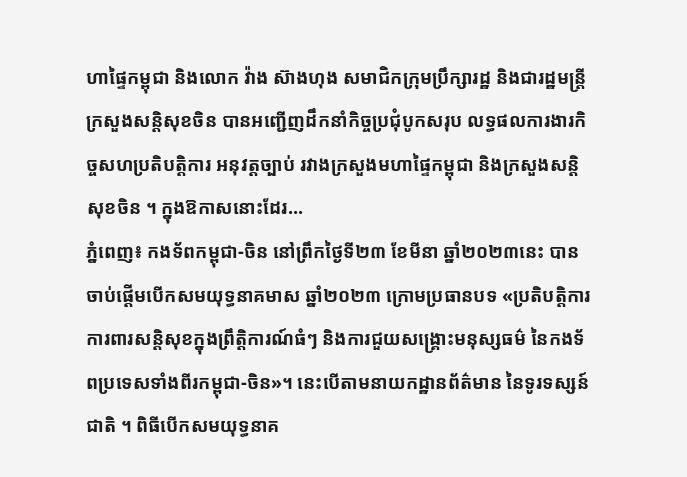ហាផ្ទៃកម្ពុជា និងលោក វ៉ាង ស៊ាងហុង សមាជិកក្រុមប្រឹក្សារដ្ឋ និងជារដ្ឋមន្រ្តីក្រសួងសន្តិសុខចិន បានអញ្ជើញដឹកនាំកិច្ចប្រជុំបូកសរុប លទ្ធផលការងារកិច្ចសហប្រតិបត្តិការ អនុវត្តច្បាប់ រវាងក្រសួងមហាផ្ទៃកម្ពុជា និងក្រសួងសន្តិសុខចិន ។ ក្នុងឱកាសនោះដែរ...
ភ្នំពេញ៖ កងទ័ពកម្ពុជា-ចិន នៅព្រឹកថ្ងៃទី២៣ ខែមីនា ឆ្នាំ២០២៣នេះ បានចាប់ផ្តើមបើកសមយុទ្ធនាគមាស ឆ្នាំ២០២៣ ក្រោមប្រធានបទ «ប្រតិបត្តិការការពារសន្តិសុខក្នុងព្រឹត្តិការណ៍ធំៗ និងការជួយសង្គ្រោះមនុស្សធម៌ នៃកងទ័ពប្រទេសទាំងពីរកម្ពុជា-ចិន»។ នេះបើតាមនាយកដ្ឋានព័ត៌មាន នៃទូរទស្សន៍ជាតិ ។ ពិធីបើកសមយុទ្ធនាគ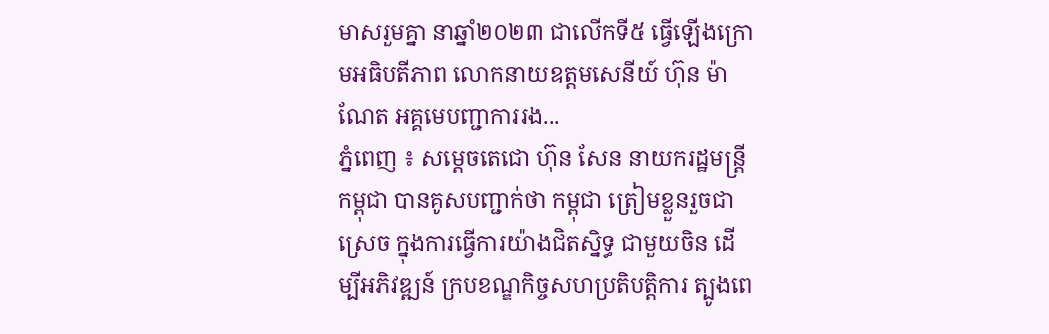មាសរួមគ្នា នាឆ្នាំ២០២៣ ជាលើកទី៥ ធ្វើឡើងក្រោមអធិបតីភាព លោកនាយឧត្តមសេនីយ៍ ហ៊ុន ម៉ាណែត អគ្គមេបញ្ជាការរង...
ភ្នំពេញ ៖ សម្តេចតេជោ ហ៊ុន សែន នាយករដ្ឋមន្ត្រីកម្ពុជា បានគូសបញ្ជាក់ថា កម្ពុជា ត្រៀមខ្លួនរួចជាស្រេច ក្នុងការធ្វើការយ៉ាងជិតស្និទ្ធ ជាមួយចិន ដើម្បីអភិវឌ្ឍន៍ ក្របខណ្ឌកិច្ចសហប្រតិបត្តិការ ត្បូងពេ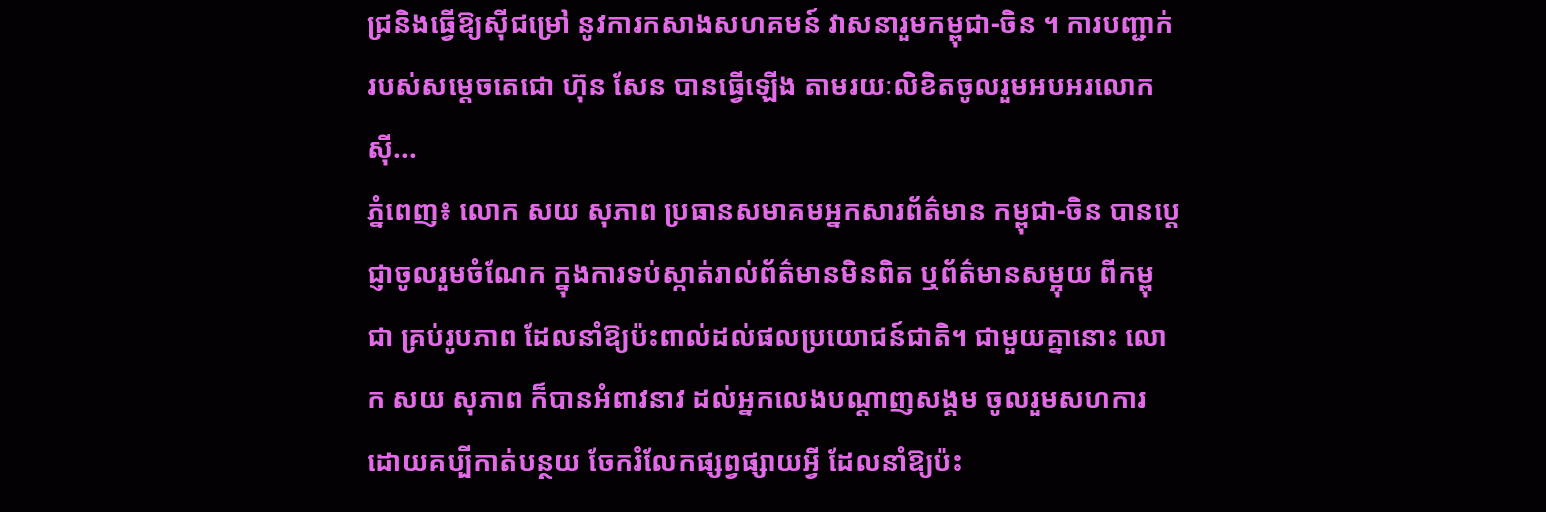ជ្រនិងធ្វើឱ្យស៊ីជម្រៅ នូវការកសាងសហគមន៍ វាសនារួមកម្ពុជា-ចិន ។ ការបញ្ជាក់របស់សម្តេចតេជោ ហ៊ុន សែន បានធ្វើឡើង តាមរយៈលិខិតចូលរួមអបអរលោកស៊ី...
ភ្នំពេញ៖ លោក សយ សុភាព ប្រធានសមាគមអ្នកសារព័ត៌មាន កម្ពុជា-ចិន បានប្ដេជ្ញាចូលរួមចំណែក ក្នុងការទប់ស្កាត់រាល់ព័ត៌មានមិនពិត ឬព័ត៌មានសម្អុយ ពីកម្ពុជា គ្រប់រូបភាព ដែលនាំឱ្យប៉ះពាល់ដល់ផលប្រយោជន៍ជាតិ។ ជាមួយគ្នានោះ លោក សយ សុភាព ក៏បានអំពាវនាវ ដល់អ្នកលេងបណ្ដាញសង្គម ចូលរួមសហការ ដោយគប្បីកាត់បន្ថយ ចែករំលែកផ្សព្វផ្សាយអ្វី ដែលនាំឱ្យប៉ះ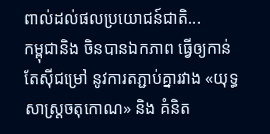ពាល់ដល់ផលប្រយោជន៍ជាតិ...
កម្ពុជានិង ចិនបានឯកភាព ធ្វើឲ្យកាន់តែស៊ីជម្រៅ នូវការតភ្ជាប់គ្នារវាង «យុទ្ធសាស្ត្រចតុកោណ» និង គំនិត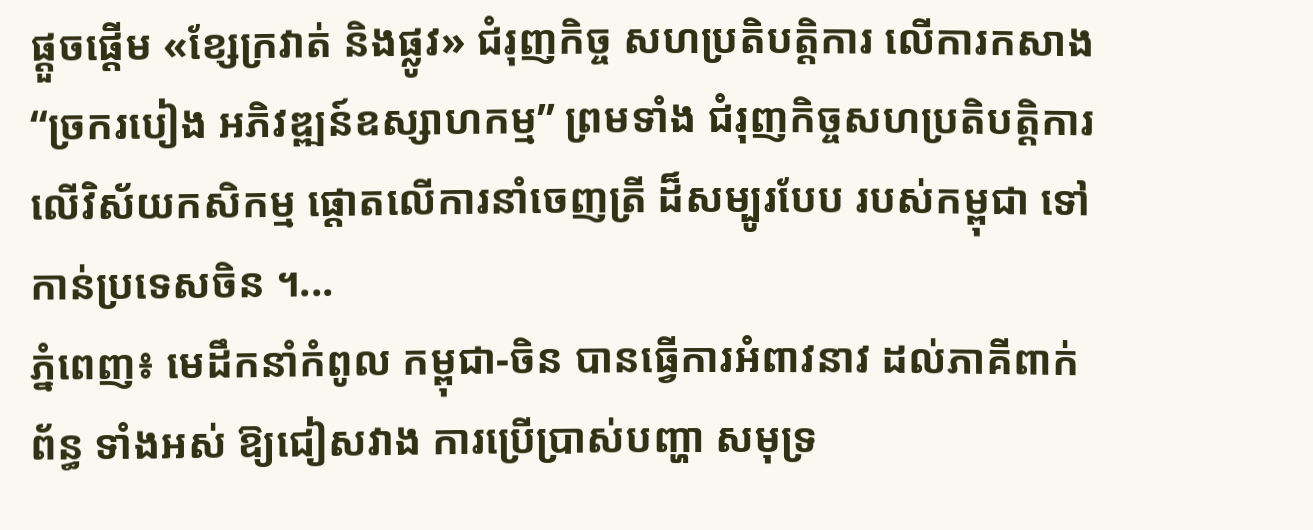ផ្តួចផ្តើម «ខ្សែក្រវាត់ និងផ្លូវ» ជំរុញកិច្ច សហប្រតិបត្តិការ លើការកសាង “ច្រករបៀង អភិវឌ្ឍន៍ឧស្សាហកម្ម” ព្រមទាំង ជំរុញកិច្ចសហប្រតិបត្តិការ លើវិស័យកសិកម្ម ផ្តោតលើការនាំចេញត្រី ដ៏សម្បូរបែប របស់កម្ពុជា ទៅកាន់ប្រទេសចិន ។...
ភ្នំពេញ៖ មេដឹកនាំកំពូល កម្ពុជា-ចិន បានធ្វើការអំពាវនាវ ដល់ភាគីពាក់ព័ន្ធ ទាំងអស់ ឱ្យជៀសវាង ការប្រើប្រាស់បញ្ហា សមុទ្រ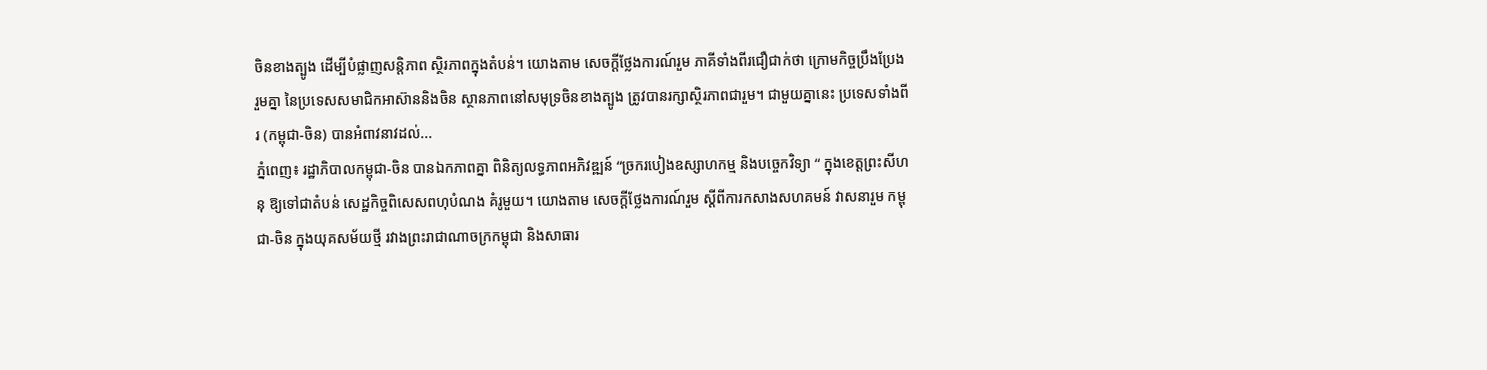ចិនខាងត្បូង ដើម្បីបំផ្លាញសន្តិភាព ស្ថិរភាពក្នុងតំបន់។ យោងតាម សេចក្ដីថ្លែងការណ៍រួម ភាគីទាំងពីរជឿជាក់ថា ក្រោមកិច្ចប្រឹងប្រែងរួមគ្នា នៃប្រទេសសមាជិកអាស៊ាននិងចិន ស្ថានភាពនៅសមុទ្រចិនខាងត្បូង ត្រូវបានរក្សាស្ថិរភាពជារួម។ ជាមួយគ្នានេះ ប្រទេសទាំងពីរ (កម្ពុជា-ចិន) បានអំពាវនាវដល់...
ភ្នំពេញ៖ រដ្ឋាភិបាលកម្ពុជា-ចិន បានឯកភាពគ្នា ពិនិត្យលទ្ធភាពអភិវឌ្ឍន៍ “ច្រករបៀងឧស្សាហកម្ម និងបច្ចេកវិទ្យា “ ក្នុងខេត្តព្រះសីហនុ ឱ្យទៅជាតំបន់ សេដ្ឋកិច្ចពិសេសពហុបំណង គំរូមួយ។ យោងតាម សេចក្ដីថ្លែងការណ៍រួម ស្ដីពីការកសាងសហគមន៍ វាសនារួម កម្ពុជា-ចិន ក្នុងយុគសម័យថ្មី រវាងព្រះរាជាណាចក្រកម្ពុជា និងសាធារ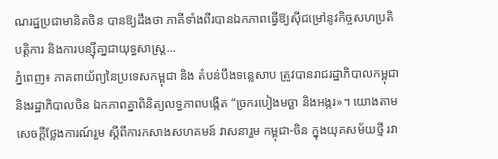ណរដ្ឋប្រជាមានិតចិន បានឱ្យដឹងថា ភាគីទាំងពីរបានឯកភាពធ្វើឱ្យស៊ីជម្រៅនូវកិច្ចសហប្រតិបត្តិការ និងការបន្ស៊ីគា្នជាយុទ្ធសាស្ត្រ...
ភ្នំពេញ៖ ភាគពាយ័ព្យនៃប្រទេសកម្ពុជា និង តំបន់បឹងទន្លេសាប ត្រូវបានរាជរដ្ឋាភិបាលកម្ពុជា និងរដ្ឋាភិបាលចិន ឯកភាពគ្នាពិនិត្យលទ្ធភាពបង្កើត “ច្រករបៀងមច្ឆា និងអង្ករ»។ យោងតាម សេចក្ដីថ្លែងការណ៍រួម ស្ដីពីការកសាងសហគមន៍ វាសនារួម កម្ពុជា-ចិន ក្នុងយុគសម័យថ្មី រវា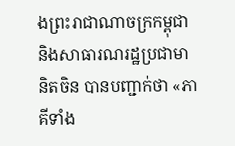ងព្រះរាជាណាចក្រកម្ពុជា និងសាធារណរដ្ឋប្រជាមានិតចិន បានបញ្ជាក់ថា «ភាគីទាំង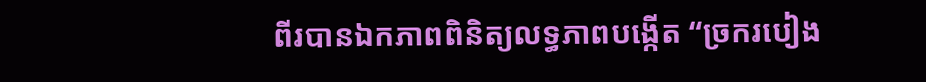ពីរបានឯកភាពពិនិត្យលទ្ធភាពបង្កើត “ច្រករបៀង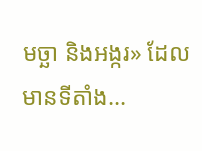មច្ឆា និងអង្ករ» ដែលមានទីតាំង...